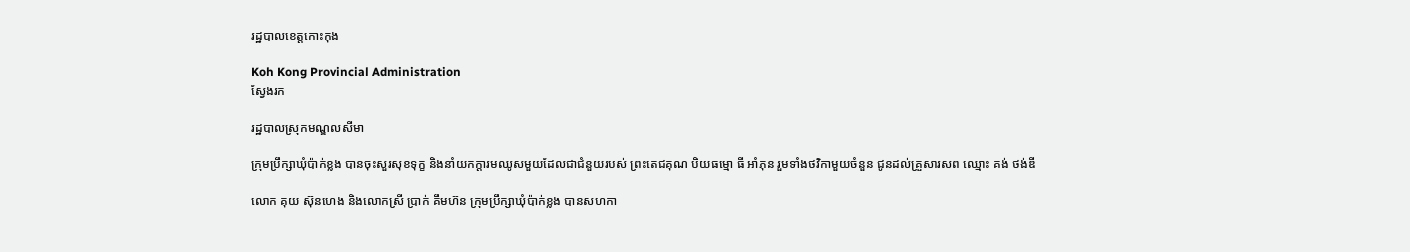រដ្ឋបាលខេត្តកោះកុង

Koh Kong Provincial Administration
ស្វែងរក

រដ្ឋបាលស្រុកមណ្ឌលសីមា

ក្រុមប្រឹក្សាឃុំប៉ាក់ខ្លង បានចុះសួរសុខទុក្ខ និងនាំយកក្តារមឈូសមួយដែលជាជំនួយរបស់ ព្រះតេជគុណ បិយធម្មោ ធី អាំភុន រួមទាំងថវិកាមួយចំនួន ជូនដល់គ្រួសារសព ឈ្មោះ គង់ ថង់ឌី

លោក គុយ ស៊ុនហេង និងលោកស្រី ប្រាក់ គឹមហ៊ន ក្រុមប្រឹក្សាឃុំប៉ាក់ខ្លង បានសហកា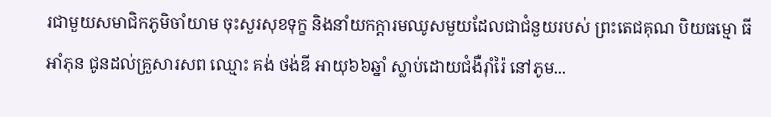រជាមួយសមាជិកភូមិចាំយាម ចុះសួរសុខទុក្ខ និងនាំយកក្តារមឈូសមួយដែលជាជំនួយរបស់ ព្រះតេជគុណ បិយធម្មោ ធី អាំភុន ជូនដល់គ្រួសារសព ឈ្មោះ គង់ ថង់ឌី អាយុ៦៦ឆ្នាំ ស្លាប់ដោយជំងឺរ៉ាំរ៉ៃ នៅភូម...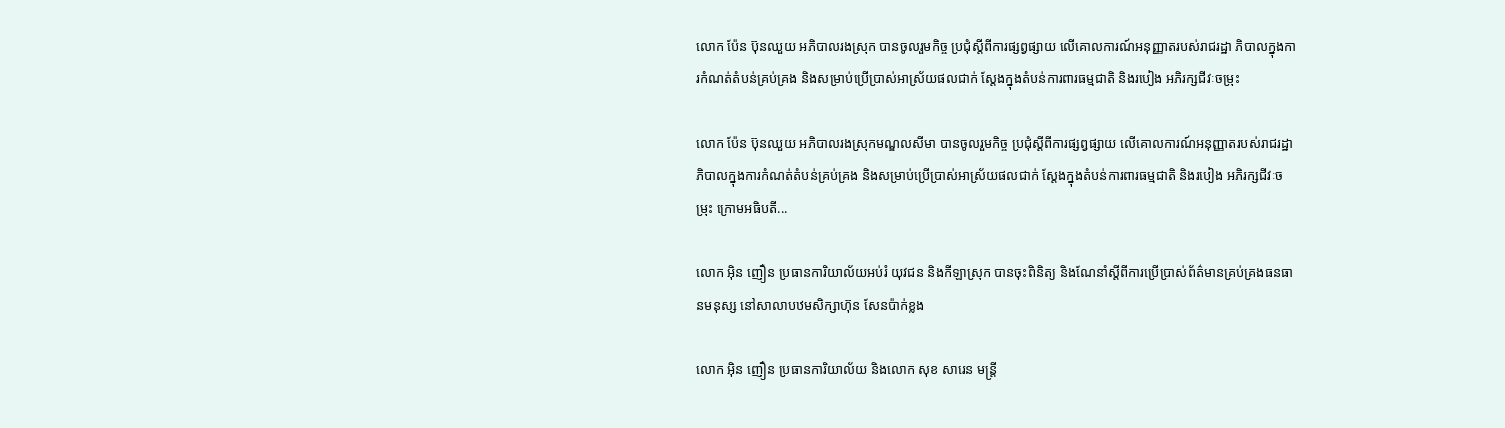លោក ប៉ែន ប៊ុនឈួយ អភិបាលរងស្រុក បានចូលរួមកិច្ច ប្រជុំស្តីពីការផ្សព្វផ្សាយ លើគោលការណ៍អនុញ្ញាតរបស់រាជរដ្ឋា ភិបាលក្នុងការកំណត់តំបន់គ្រប់គ្រង និងសម្រាប់ប្រើប្រាស់អាស្រ័យផលជាក់ ស្តែងក្នុងតំបន់ការពារធម្មជាតិ និងរបៀង អភិរក្សជីវៈចម្រុះ

លោក ប៉ែន ប៊ុនឈួយ អភិបាលរងស្រុកមណ្ឌលសីមា បានចូលរួមកិច្ច ប្រជុំស្តីពីការផ្សព្វផ្សាយ លើគោលការណ៍អនុញ្ញាតរបស់រាជរដ្ឋា ភិបាលក្នុងការកំណត់តំបន់គ្រប់គ្រង និងសម្រាប់ប្រើប្រាស់អាស្រ័យផលជាក់ ស្តែងក្នុងតំបន់ការពារធម្មជាតិ និងរបៀង អភិរក្សជីវៈចម្រុះ ក្រោមអធិបតី...

លោក អ៊ិន ញឿន ប្រធានការិយាល័យអប់រំ យុវជន និងកីឡាស្រុក បានចុះពិនិត្យ និងណែនាំស្តីពីការប្រើប្រាស់ព័ត៌មានគ្រប់គ្រងធនធានមនុស្ស នៅសាលាបឋមសិក្សាហ៊ុន សែនប៉ាក់ខ្លង

លោក អ៊ិន ញឿន ប្រធានការិយាល័យ និងលោក សុខ សារេន មន្ត្រី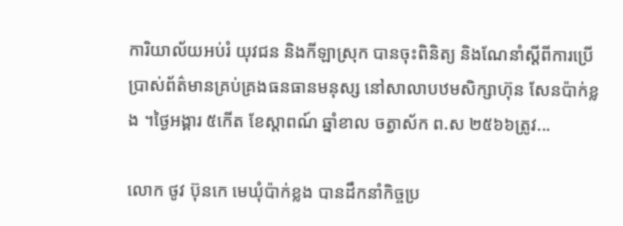ការិយាល័យអប់រំ យុវជន និងកីឡាស្រុក បានចុះពិនិត្យ និងណែនាំស្តីពីការប្រើប្រាស់ព័ត៌មានគ្រប់គ្រងធនធានមនុស្ស នៅសាលាបឋមសិក្សាហ៊ុន សែនប៉ាក់ខ្លង ។ថ្ងៃអង្គារ ៥កើត ខែស្តាពណ៍ ឆ្នាំខាល ចត្វាស័ក ព.ស ២៥៦៦ត្រូវ...

លោក ថូវ ប៊ុនកេ មេឃុំប៉ាក់ខ្លង បានដឹកនាំកិច្ចប្រ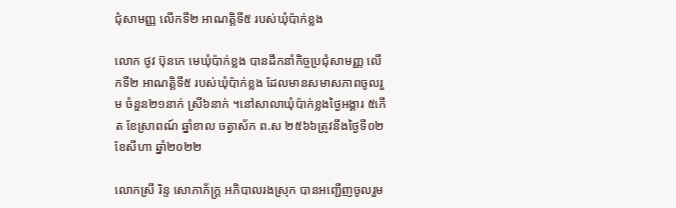ជុំសាមញ្ញ លើកទី២ អាណត្តិទី៥ របស់ឃុំប៉ាក់ខ្លង

លោក ថូវ ប៊ុនកេ មេឃុំប៉ាក់ខ្លង បានដឹកនាំកិច្ចប្រជុំសាមញ្ញ លើកទី២ អាណត្តិទី៥ របស់ឃុំប៉ាក់ខ្លង ដែលមានសមាសភាពចូលរួម ចំនួន២១នាក់ ស្រី៦នាក់ ។នៅសាលាឃុំប៉ាក់ខ្លងថ្ងៃអង្គារ ៥កើត ខែស្រាពណ៍ ឆ្នាំខាល ចត្វាស័ក ព.ស ២៥៦៦ត្រូវនឹងថ្ងៃទី០២ ខែសីហា ឆ្នាំ២០២២

លោកស្រី រិន្ទ សោភាភ័ក្រ្ត អភិបាលរងស្រុក បានអញ្ជើញចូលរួម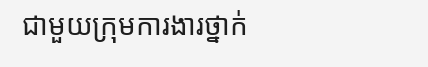ជាមួយក្រុមការងារថ្នាក់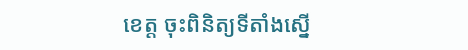ខេត្ត ចុះពិនិត្យទីតាំងស្នើ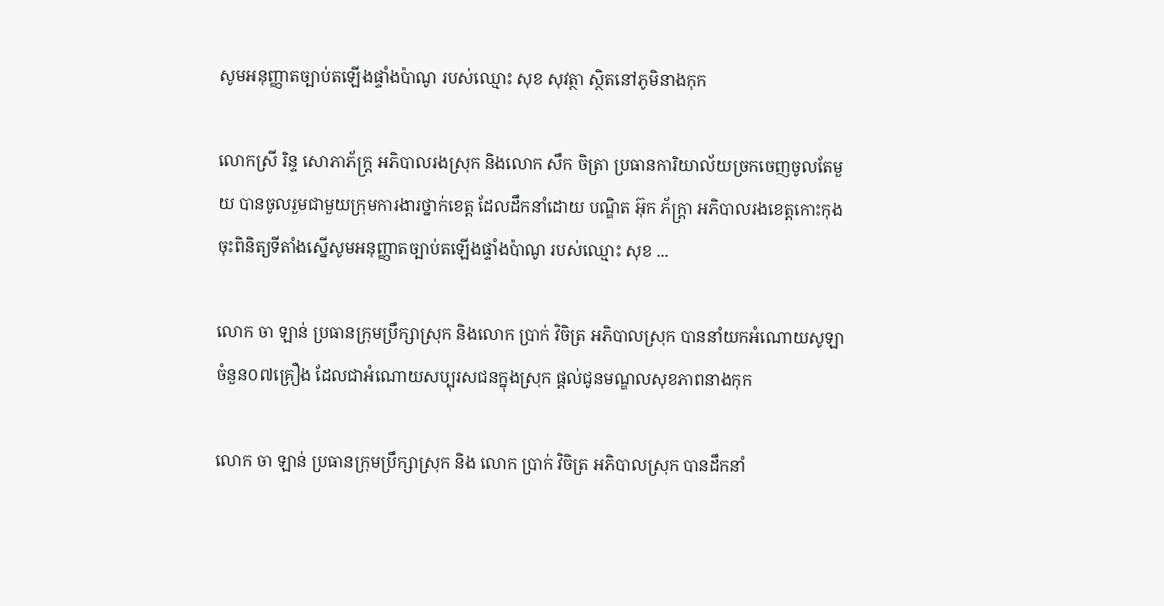សូមអនុញ្ញាតច្បាប់តឡើងផ្ទាំងប៉ាណូ របស់ឈ្មោះ សុខ សុវត្ថា ស្ថិតនៅភូមិនាងកុក

លោកស្រី រិន្ទ សោភាភ័ក្រ្ត អភិបាលរងស្រុក និងលោក សឹក ចិត្រា ប្រធានការិយាល័យច្រកចេញចូលតែមួយ បានចូលរួមជាមួយក្រុមការងារថ្នាក់ខេត្ត ដែលដឹកនាំដោយ បណ្ឌិត អ៊ុក ភ័ក្រ្តា អភិបាលរងខេត្តកោះកុង ចុះពិនិត្យទីតាំងស្នើសូមអនុញ្ញាតច្បាប់តឡើងផ្ទាំងប៉ាណូ របស់ឈ្មោះ សុខ ...

លោក ចា ឡាន់ ប្រធានក្រុមប្រឹក្សាស្រុក និងលោក ប្រាក់ វិចិត្រ អភិបាលស្រុក បាននាំយកអំណោយសូឡា ចំនួន០៧គ្រឿង ដែលជាអំណោយសប្បុរសជនក្នុងស្រុក ផ្តល់ជូនមណ្ឌលសុខភាពនាងកុក

លោក ចា ឡាន់ ប្រធានក្រុមប្រឹក្សាស្រុក និង លោក ប្រាក់ វិចិត្រ អភិបាលស្រុក បានដឹកនាំ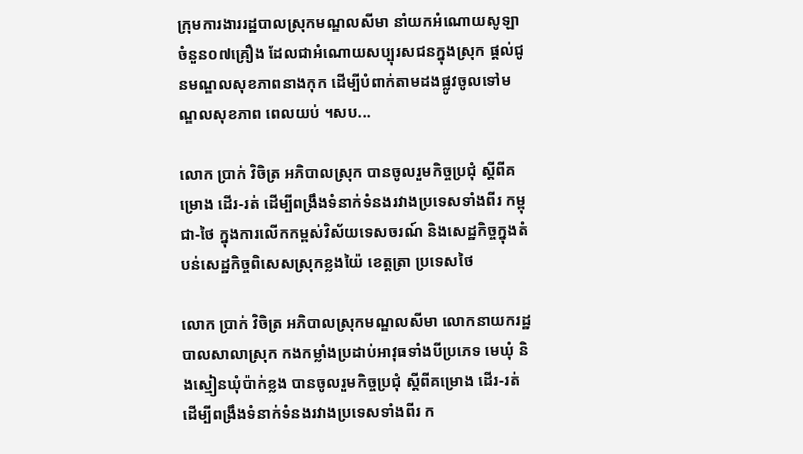ក្រុមការងាររដ្ឋបាលស្រុកមណ្ឌលសីមា នាំយកអំណោយសូឡា ចំនួន០៧គ្រឿង ដែលជាអំណោយសប្បុរសជនក្នុងស្រុក ផ្តល់ជូនមណ្ឌលសុខភាពនាងកុក ដើម្បីបំពាក់តាមដងផ្លូវចូលទៅមណ្ឌលសុខភាព ពេលយប់ ។សប...

លោក ប្រាក់ វិចិត្រ អភិបាលស្រុក បានចូលរួមកិច្ចប្រជុំ ស្ដីពីគម្រោង ដើរ-រត់ ដើម្បីពង្រឹងទំនាក់ទំនងរវាងប្រទេសទាំងពីរ កម្ពុជា-ថៃ ក្នុងការលើកកម្ពស់វិស័យទេសចរណ៍ និងសេដ្ឋកិច្ចក្នុងតំបន់សេដ្ឋកិច្ចពិសេសស្រុកខ្លងយ៉ៃ ខេត្តត្រា ប្រទេសថៃ

លោក ប្រាក់ វិចិត្រ អភិបាលស្រុកមណ្ឌលសីមា លោកនាយករដ្ឋបាលសាលាស្រុក កងកម្លាំងប្រដាប់អាវុធទាំងបីប្រភេទ មេឃុំ និងស្មៀនឃុំប៉ាក់ខ្លង បានចូលរួមកិច្ចប្រជុំ ស្ដីពីគម្រោង ដើរ-រត់ ដើម្បីពង្រឹងទំនាក់ទំនងរវាងប្រទេសទាំងពីរ ក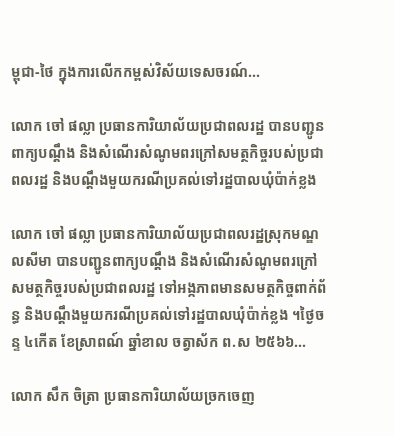ម្ពុជា-ថៃ ក្នុងការលើកកម្ពស់វិស័យទេសចរណ៍...

លោក ចៅ ផល្លា ប្រធានការិយាល័យប្រជាពលរដ្ឋ បានបញ្ជូនពាក្យបណ្ដឹង និងសំណើរសំណូមពរក្រៅសមត្ថកិច្ចរបស់ប្រជាពលរដ្ឋ និងបណ្ដឹងមួយករណីប្រគល់ទៅរដ្ឋបាលឃុំប៉ាក់ខ្លង

លោក ចៅ ផល្លា ប្រធានការិយាល័យប្រជាពលរដ្ឋស្រុកមណ្ឌលសីមា បានបញ្ជូនពាក្យបណ្ដឹង និងសំណើរសំណូមពរក្រៅសមត្ថកិច្ចរបស់ប្រជាពលរដ្ឋ ទៅអង្កភាពមានសមត្ថកិច្ចពាក់ព័ន្ធ និងបណ្ដឹងមួយករណីប្រគល់ទៅរដ្ឋបាលឃុំប៉ាក់ខ្លង ។ថ្ងៃចន្ទ ៤កើត ខែស្រាពណ៍ ឆ្នាំខាល ចត្វាស័ក ព.ស ២៥៦៦...

លោក សឹក ចិត្រា ប្រធានការិយាល័យច្រកចេញ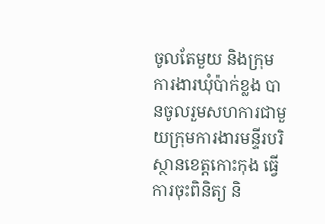ចូលតែមួយ និងក្រុមការងារឃុំប៉ាក់ខ្លង បានចូលរួមសហការជាមួយក្រុមការងារមន្ទីរបរិស្ថានខេត្តកោះកុង ធ្វើការចុះពិនិត្យ និ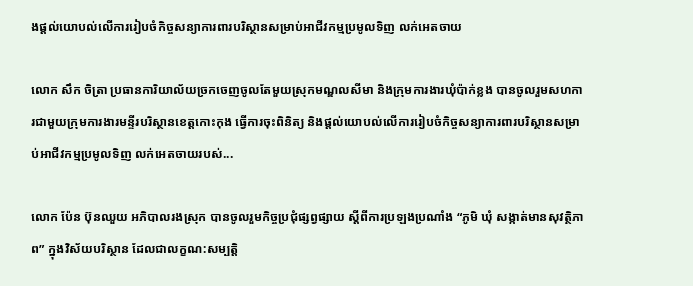ងផ្តល់យោបល់លើការរៀបចំកិច្ចសន្យាការពារបរិស្ថានសម្រាប់អាជីវកម្មប្រមូលទិញ លក់អេតចាយ

លោក សឹក ចិត្រា ប្រធានការិយាល័យច្រកចេញចូលតែមួយស្រុកមណ្ឌលសីមា និងក្រុមការងារឃុំប៉ាក់ខ្លង បានចូលរួមសហការជាមួយក្រុមការងារមន្ទីរបរិស្ថានខេត្តកោះកុង ធ្វើការចុះពិនិត្យ និងផ្តល់យោបល់លើការរៀបចំកិច្ចសន្យាការពារបរិស្ថានសម្រាប់អាជីវកម្មប្រមូលទិញ លក់អេតចាយរបស់...

លោក ប៉ែន ប៊ុនឈួយ អភិបាលរងស្រុក បានចូលរួមកិច្ចប្រជុំផ្សព្វផ្សាយ ស្ដីពីការប្រឡងប្រណាំង “ភូមិ ឃុំ សង្កាត់មានសុវត្ថិភាព” ក្នុងវិស័យបរិស្ថាន ដែលជាលក្ខណ:សម្បត្តិ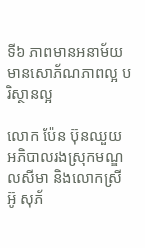ទី៦ ភាពមានអនាម័យ មានសោភ័ណភាពល្អ បរិស្ថានល្អ

លោក ប៉ែន ប៊ុនឈួយ អភិបាលរងស្រុកមណ្ឌលសីមា និងលោកស្រី អ៊ូ សុភ័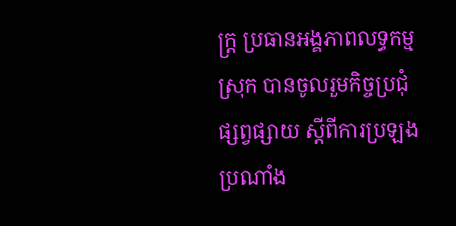ក្រ្ត ប្រធានអង្គភាពលទ្ធកម្មស្រុក បានចូលរួមកិច្ចប្រជុំផ្សព្វផ្សាយ ស្ដីពីការប្រឡងប្រណាំង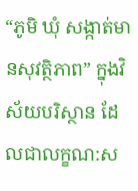“ភូមិ ឃុំ សង្កាត់មានសុវត្ថិភាព” ក្នុងវិស័យបរិស្ថាន ដែលជាលក្ខណ:ស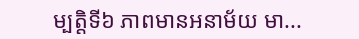ម្បត្តិទី៦ ភាពមានអនាម័យ មា...